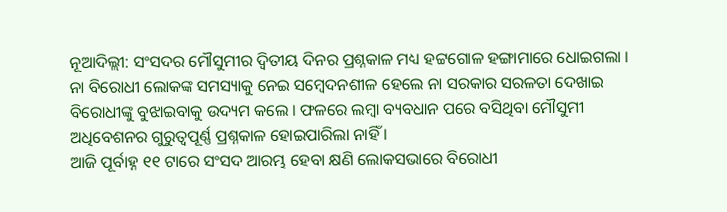ନୂଆଦିଲ୍ଲୀ: ସଂସଦର ମୌସୁମୀର ଦ୍ବିତୀୟ ଦିନର ପ୍ରଶ୍ନକାଳ ମଧ୍ୟ ହଟ୍ଟଗୋଳ ହଙ୍ଗାମାରେ ଧୋଇଗଲା । ନା ବିରୋଧୀ ଲୋକଙ୍କ ସମସ୍ୟାକୁ ନେଇ ସମ୍ବେଦନଶୀଳ ହେଲେ ନା ସରକାର ସରଳତା ଦେଖାଇ ବିରୋଧୀଙ୍କୁ ବୁଝାଇବାକୁ ଉଦ୍ୟମ କଲେ । ଫଳରେ ଲମ୍ବା ବ୍ୟବଧାନ ପରେ ବସିଥିବା ମୌସୁମୀ ଅଧିବେଶନର ଗୁରୁତ୍ବପୂର୍ଣ୍ଣ ପ୍ରଶ୍ନକାଳ ହୋଇପାରିଲା ନାହିଁ ।
ଆଜି ପୂର୍ବାହ୍ନ ୧୧ ଟାରେ ସଂସଦ ଆରମ୍ଭ ହେବା କ୍ଷଣି ଲୋକସଭାରେ ବିରୋଧୀ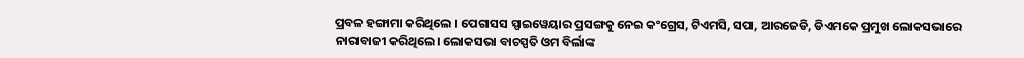ପ୍ରବଳ ହଙ୍ଗାମା କରିଥିଲେ । ପେଗାସସ ସ୍ପାଇୱେୟାର ପ୍ରସଙ୍ଗକୁ ନେଇ କଂଗ୍ରେସ, ଟିଏମସି, ସପା, ଆରଜେଡି, ଡିଏମକେ ପ୍ରମୁଖ ଲୋକସଭାରେ ନାରାବାଜୀ କରିଥିଲେ। ଲୋକସଭା ବାଚସ୍ପତି ଓମ ବିର୍ଲାଙ୍କ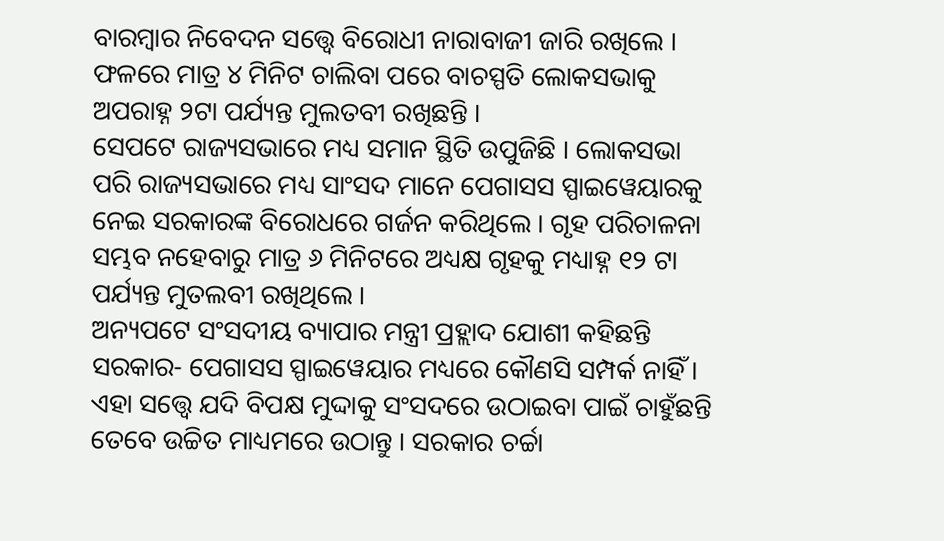ବାରମ୍ବାର ନିବେଦନ ସତ୍ତ୍ବେ ବିରୋଧୀ ନାରାବାଜୀ ଜାରି ରଖିଲେ । ଫଳରେ ମାତ୍ର ୪ ମିନିଟ ଚାଲିବା ପରେ ବାଚସ୍ପତି ଲୋକସଭାକୁ ଅପରାହ୍ନ ୨ଟା ପର୍ଯ୍ୟନ୍ତ ମୁଲତବୀ ରଖିଛନ୍ତି ।
ସେପଟେ ରାଜ୍ୟସଭାରେ ମଧ୍ୟ ସମାନ ସ୍ଥିତି ଉପୁଜିଛି । ଲୋକସଭା ପରି ରାଜ୍ୟସଭାରେ ମଧ୍ୟ ସାଂସଦ ମାନେ ପେଗାସସ ସ୍ପାଇୱେୟାରକୁ ନେଇ ସରକାରଙ୍କ ବିରୋଧରେ ଗର୍ଜନ କରିଥିଲେ । ଗୃହ ପରିଚାଳନା ସମ୍ଭବ ନହେବାରୁ ମାତ୍ର ୬ ମିନିଟରେ ଅଧ୍ୟକ୍ଷ ଗୃହକୁ ମଧ୍ୟାହ୍ନ ୧୨ ଟା ପର୍ଯ୍ୟନ୍ତ ମୁତଲବୀ ରଖିଥିଲେ ।
ଅନ୍ୟପଟେ ସଂସଦୀୟ ବ୍ୟାପାର ମନ୍ତ୍ରୀ ପ୍ରହ୍ଲାଦ ଯୋଶୀ କହିଛନ୍ତି ସରକାର- ପେଗାସସ ସ୍ପାଇୱେୟାର ମଧ୍ୟରେ କୌଣସି ସମ୍ପର୍କ ନାହିଁ । ଏହା ସତ୍ତ୍ବେ ଯଦି ବିପକ୍ଷ ମୁଦ୍ଦାକୁ ସଂସଦରେ ଉଠାଇବା ପାଇଁ ଚାହୁଁଛନ୍ତି ତେବେ ଉଚ୍ଚିତ ମାଧ୍ୟମରେ ଉଠାନ୍ତୁ । ସରକାର ଚର୍ଚ୍ଚା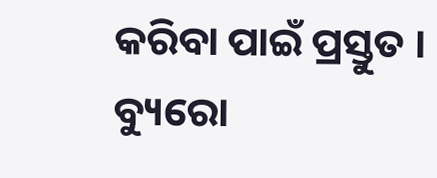କରିବା ପାଇଁ ପ୍ରସ୍ତୁତ ।
ବ୍ୟୁରୋ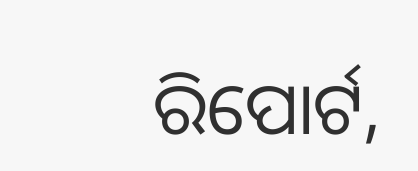ରିପୋର୍ଟ,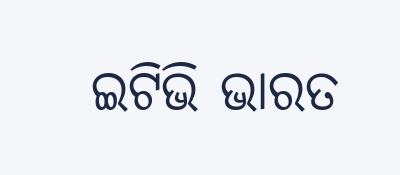ଇଟିଭି ଭାରତ